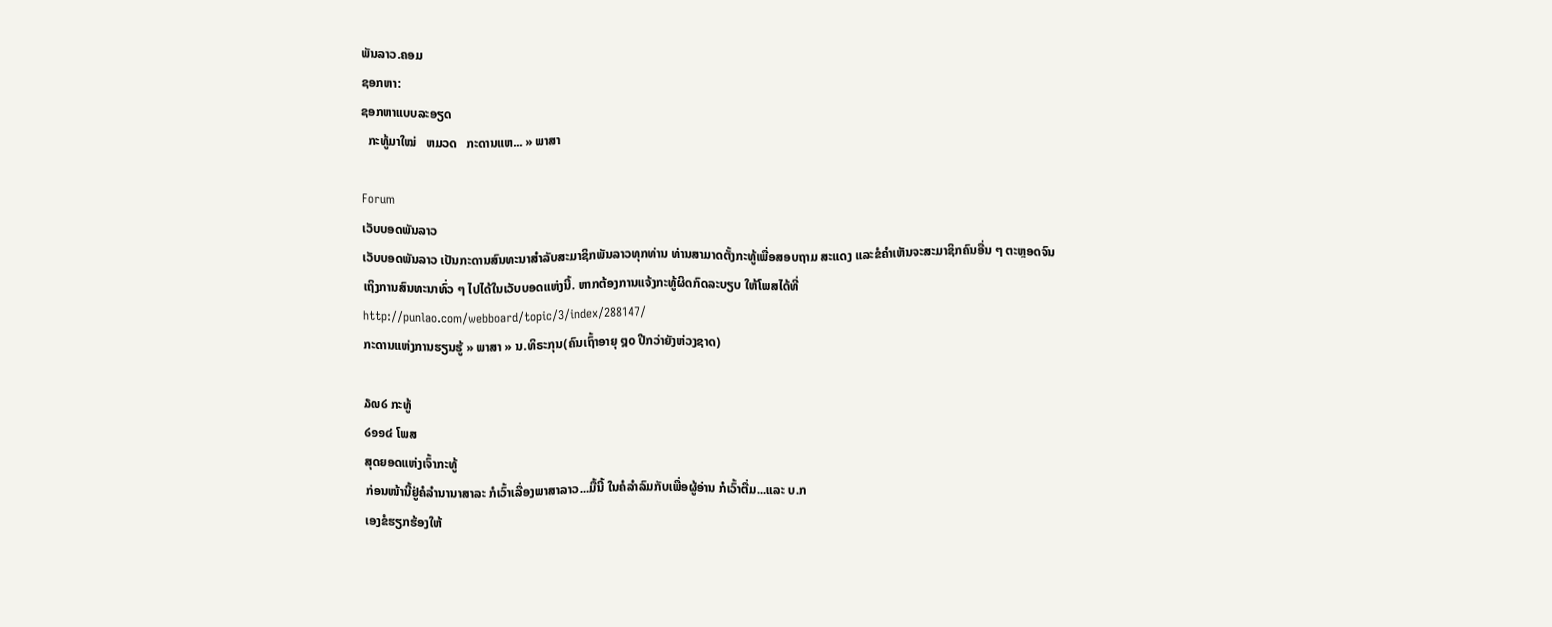ພັນລາວ.ຄອມ
ຊອກຫາ:
ຊອກຫາແບບລະອຽດ
  ກະທູ້ມາໃໝ່   ຫມວດ   ກະດານແຫ... » ພາສາ

Forum
ເວັບບອດພັນລາວ
ເວັບບອດພັນລາວ ເປັນກະດານສົນທະນາສຳລັບສະມາຊິກພັນລາວທຸກທ່ານ ທ່ານສາມາດຕັ້ງກະທູ້ເພື່ອສອບຖາມ ສະແດງ ແລະຂໍຄຳເຫັນຈະສະມາຊິກຄົນອື່ນ ໆ ຕະຫຼອດຈົນເຖິງການສົນທະນາທົ່ວ ໆ ໄປໄດ້ໃນເວັບບອດແຫ່ງນີ້. ຫາກຕ້ອງການແຈ້ງກະທູ້ຜິດກົດລະບຽບ ໃຫ້ໂພສໄດ້ທີ່ http://punlao.com/webboard/topic/3/index/288147/
ກະດານແຫ່ງການຮຽນຮູ້ » ພາສາ » ນ.ທິຣະກຸນ(ຄົນເຖົ້າອາຍຸ ໘໐ ປີກວ່າຍັງຫ່ວງຊາດ)

໓໙໒ ກະທູ້
໒໑໑໔ ໂພສ
ສຸດຍອດແຫ່ງເຈົ້າກະທູ້
ກ່ອນໜ້ານີ້ຢູ່ຄໍລຳນານາສາລະ ກໍເວົ້າເລື່ອງພາສາລາວ...ມື້ນີ້ ໃນຄໍລຳລົມກັບເພື່ອຜູ້ອ່ານ ກໍເວົ້າຕື່ມ...ແລະ ບ.ກ
ເອງຂໍຮຽກຮ້ອງໃຫ້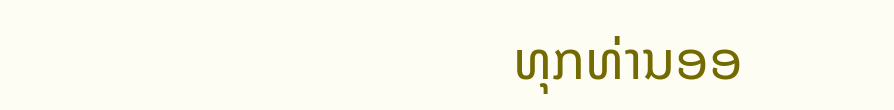ທຸກທ່ານອອ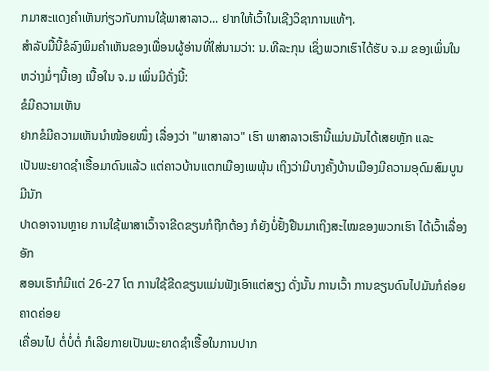ກມາສະແດງຄຳເຫັນກ່ຽວກັບການໃຊ້ພາສາລາວ... ຢາກໃຫ້ເວົ້າໃນເຊີງວິຊາການແທ້ໆ.
ສຳລັບມື້ນີ້ຂໍລົງພິມຄຳເຫັນຂອງເພື່ອນຜູ້ອ່ານທີ່ໃສ່ນາມວ່າ: ນ.ທີລະກຸນ ເຊິ່ງພວກເຮົາໄດ້ຮັບ ຈ.ມ ຂອງເພິ່ນໃນ
ຫວ່າງມໍ່ໆນີ້ເອງ ເນື້ອໃນ ຈ.ມ ເພິ່ນມີດັ່ງນີ້:
ຂໍມີຄວາມເຫັນ
ຢາກຂໍມີຄວາມເຫັນນຳໜ້ອຍໜຶ່ງ ເລື່ອງວ່າ "ພາສາລາວ" ເຮົາ ພາສາລາວເຮົານີ້ແມ່ນມັນໄດ້ເສຍຫຼັກ ແລະ
ເປັນພະຍາດຊຳເຮື້ອມາດົນແລ້ວ ແຕ່ຄາວບ້ານແຕກເມືອງເພພຸ້ນ ເຖິງວ່າມີບາງຄັ້ງບ້ານເມືອງມີຄວາມອຸດົມສົມບູນ ມີນັກ
ປາດອາຈານຫຼາຍ ການໃຊ້ພາສາເວົ້າຈາຂີດຂຽນກໍຖືກຕ້ອງ ກໍຍັງບໍ່ຢັ້ງຢືນມາເຖິງສະໄໝຂອງພວກເຮົາ ໄດ້ເວົ້າເລື່ອງອັກ
ສອນເຮົາກໍມີແຕ່ 26-27 ໂຕ ການໃຊ້ຂີດຂຽນແມ່ນຟັງເອົາແຕ່ສຽງ ດັ່ງນັ້ນ ການເວົ້າ ການຂຽນດົນໄປມັນກໍຄ່ອຍຄາດຄ່ອຍ
ເຄື່ອນໄປ ຕໍ່ບໍ່ຕໍ່ ກໍເລີຍກາຍເປັນພະຍາດຊຳເຮື້ອໃນການປາກ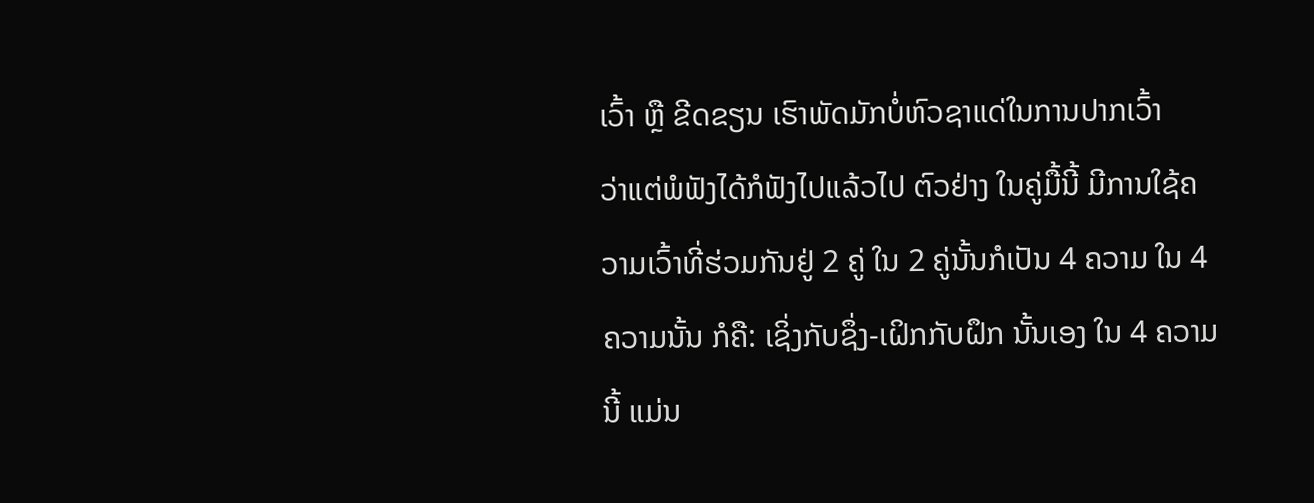ເວົ້າ ຫຼື ຂີດຂຽນ ເຮົາພັດມັກບໍ່ຫົວຊາແດ່ໃນການປາກເວົ້າ
ວ່າແຕ່ພໍຟັງໄດ້ກໍຟັງໄປແລ້ວໄປ ຕົວຢ່າງ ໃນຄູ່ມື້ນີ້ ມີການໃຊ້ຄວາມເວົ້າທີ່ຮ່ວມກັນຢູ່ 2 ຄູ່ ໃນ 2 ຄູ່ນັ້ນກໍເປັນ 4 ຄວາມ ໃນ 4
ຄວາມນັ້ນ ກໍຄື: ເຊິ່ງກັບຊຶ່ງ-ເຝິກກັບຝຶກ ນັ້ນເອງ ໃນ 4 ຄວາມນີ້ ແມ່ນ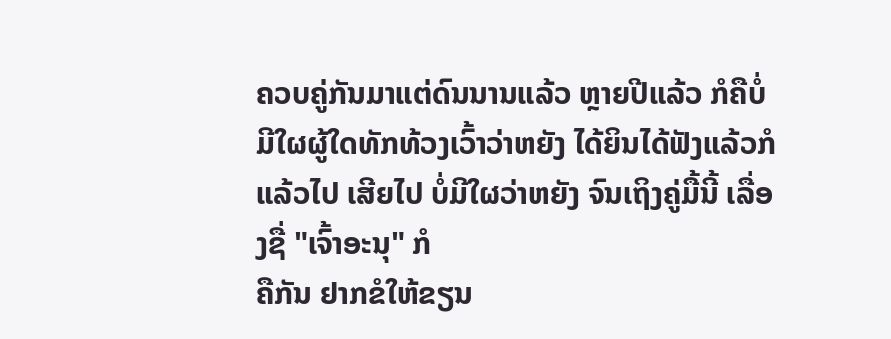ຄວບຄູ່ກັນມາແຕ່ດົນນານແລ້ວ ຫຼາຍປີແລ້ວ ກໍຄືບໍ່
ມີໃຜຜູ້ໃດທັກທ້ວງເວົ້າວ່າຫຍັງ ໄດ້ຍິນໄດ້ຟັງແລ້ວກໍແລ້ວໄປ ເສີຍໄປ ບໍ່ມີໃຜວ່າຫຍັງ ຈົນເຖິງຄູ່ມື້ນີ້ ເລື່ອງຊື່ "ເຈົ້າອະນຸ" ກໍ
ຄືກັນ ຢາກຂໍໃຫ້ຂຽນ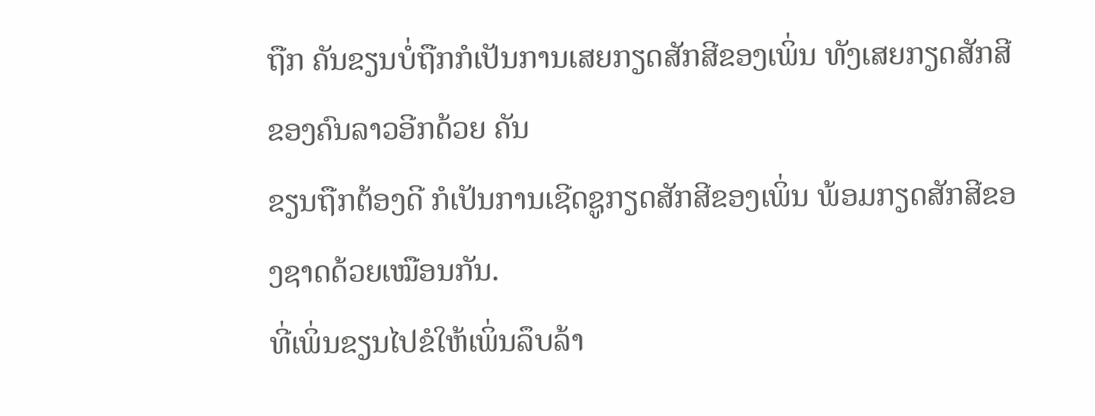ຖືກ ຄັນຂຽນບໍ່ຖືກກໍເປັນການເສຍກຽດສັກສີຂອງເພິ່ນ ທັງເສຍກຽດສັກສີຂອງຄົນລາວອີກດ້ວຍ ຄັນ
ຂຽນຖືກຕ້ອງດີ ກໍເປັນການເຊີດຊູກຽດສັກສີຂອງເພິ່ນ ພ້ອມກຽດສັກສີຂອງຊາດດ້ວຍເໝືອນກັນ.
ທີ່ເພິ່ນຂຽນໄປຂໍໃຫ້ເພິ່ນລຶບລ້າ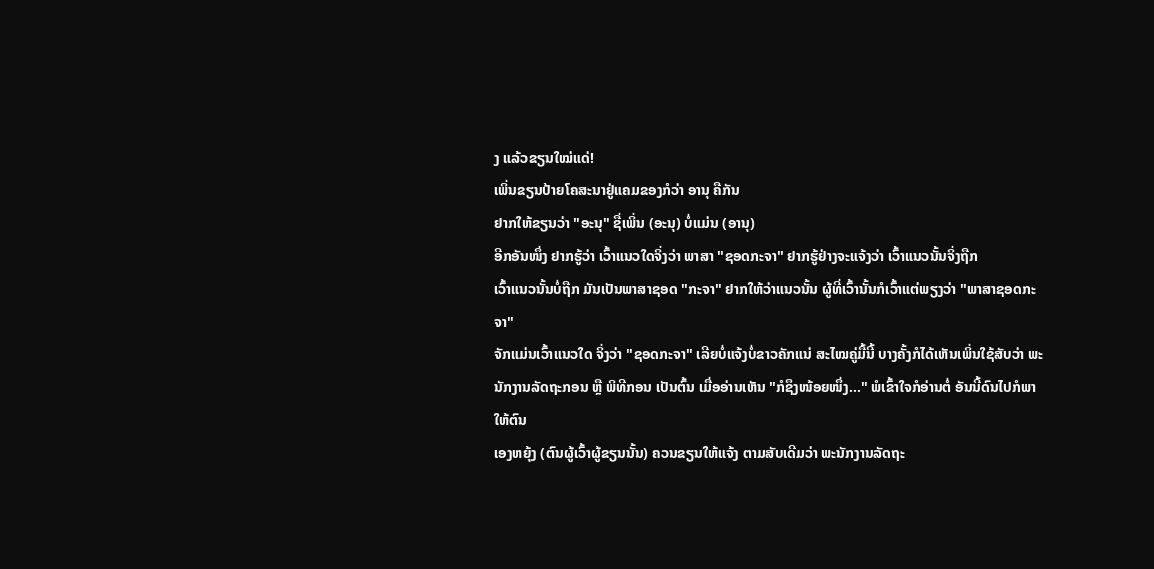ງ ແລ້ວຂຽນໃໝ່ແດ່!
ເພິ່ນຂຽນປ້າຍໂຄສະນາຢູ່ແຄມຂອງກໍວ່າ ອານຸ ຄືກັນ
ຢາກໃຫ້ຂຽນວ່າ "ອະນຸ" ຊື່ເພິ່ນ (ອະນຸ) ບໍ່ແມ່ນ (ອານຸ)
ອີກອັນໜຶ່ງ ຢາກຮູ້ວ່າ ເວົ້າແນວໃດຈິ່ງວ່າ ພາສາ "ຊອດກະຈາ" ຢາກຮູ້ຢ່າງຈະແຈ້ງວ່າ ເວົ້າແນວນັ້ນຈິ່ງຖືກ
ເວົ້າແນວນັ້ນບໍ່ຖືກ ມັນເປັນພາສາຊອດ "ກະຈາ" ຢາກໃຫ້ວ່າແນວນັ້ນ ຜູ້ທີ່ເວົ້ານັ້ນກໍເວົ້າແຕ່ພຽງວ່າ "ພາສາຊອດກະຈາ"
ຈັກແມ່ນເວົ້າແນວໃດ ຈິ່ງວ່າ "ຊອດກະຈາ" ເລີຍບໍ່ແຈ້ງບໍ່ຂາວຄັກແນ່ ສະໄໝຄູ່ມື້ນີ້ ບາງຄັ້ງກໍໄດ້ເຫັນເພິ່ນໃຊ້ສັບວ່າ ພະ
ນັກງານລັດຖະກອນ ຫຼື ພິທີກອນ ເປັນຕົ້ນ ເມື່ອອ່ານເຫັນ "ກໍຊຶງໜ້ອຍໜຶ່ງ..." ພໍເຂົ້າໃຈກໍອ່ານຕໍ່ ອັນນີ້ດົນໄປກໍພາໃຫ້ຕົນ
ເອງຫຍຸ້ງ (ຕົນຜູ້ເວົ້າຜູ້ຂຽນນັ້ນ) ຄວນຂຽນໃຫ້ແຈ້ງ ຕາມສັບເດີມວ່າ ພະນັກງານລັດຖະ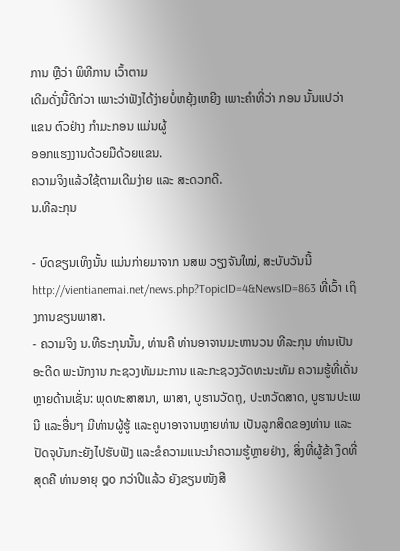ການ ຫຼືວ່າ ພິທີການ ເວົ້າຕາມ
ເດີມດັ່ງນີ້ດີກ່ວາ ເພາະວ່າຟັງໄດ້ງ່າຍບໍ່ຫຍຸ້ງເຫຍີງ ເພາະຄຳທີ່ວ່າ ກອນ ນັ້ນແປວ່າ ແຂນ ຕົວຢ່າງ ກຳມະກອນ ແມ່ນຜູ້
ອອກແຮງງານດ້ວຍມືດ້ວຍແຂນ.
ຄວາມຈິງແລ້ວໃຊ້ຕາມເດີມງ່າຍ ແລະ ສະດວກດີ.
ນ.ທີລະກຸນ

- ບົດຂຽນເທິງນັ້ນ ແມ່ນກ່າຍມາຈາກ ນສພ ວຽງຈັນໃໝ່, ສະບັບວັນນີ້ http://vientianemai.net/news.php?TopicID=4&NewsID=863 ທີ່ເວົ້າ ເຖິງການຂຽນພາສາ.
- ຄວາມຈິງ ນ.ທີຣະກຸນນັ້ນ, ທ່ານຄື ທ່ານອາຈານມະຫານວນ ທີລະກຸນ ທ່ານເປັນອະດີດ ພະນັກງານ ກະຊວງທັມມະການ ແລະກະຊວງວັດທະນະທັມ ຄວາມຮູ້ທີ່ເດັ່ນຫຼາຍດ້ານເຊັ່ນ: ພຸດທະສາສນາ, ພາສາ, ບູຮານວັດຖຸ, ປະຫວັດສາດ, ບູຮານປະເພນີ ແລະອື່ນໆ ມີທ່ານຜູ້ຮູ້ ແລະຄູບາອາຈານຫຼາຍທ່ານ ເປັນລູກສິດຂອງທ່ານ ແລະປັດຈຸບັນກະຍັງໄປຮັບຟັງ ແລະຂໍຄວາມແນະນຳຄວາມຮູ້ຫຼາຍຢ່າງ, ສິ່ງທີ່ຜູ້ຂ້າ ງຶດທີ່ສຸດຄື ທ່ານອາຍຸ ໘໐ ກວ່າປີແລ້ວ ຍັງຂຽນໜັງສື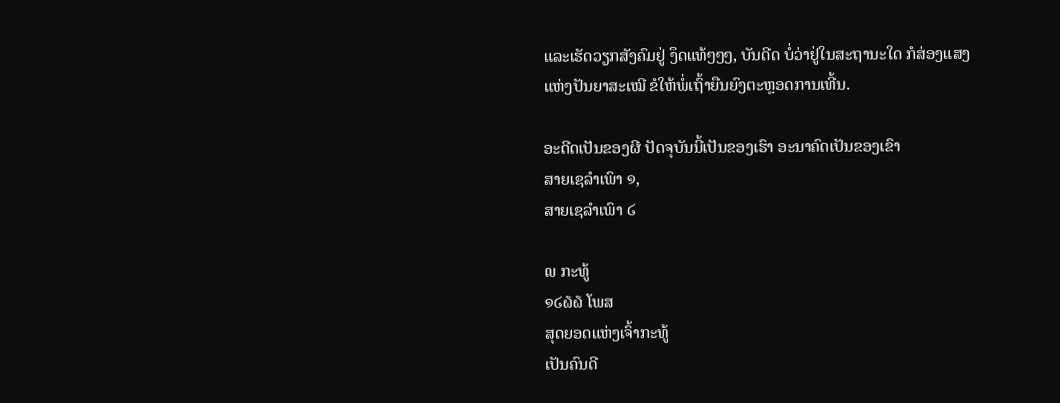ແລະເຮັດວຽກສັງຄົມຢູ່ ງຶດແທ້ໆໆໆ, ບັນດີດ ບໍ່ວ່າຢູ່ໃນສະຖານະໃດ ກໍສ່ອງແສງແຫ່ງປັນຍາສະເໝີ ຂໍໃຫ້ພໍ່ເຖົ້າຍືນຍົງຕະຫຼອດການເທີ້ນ.

ອະດີດເປັນຂອງຜີ ປັດຈຸບັນນີ້ເປັນຂອງເຮົາ ອະນາຄົດເປັນຂອງເຂົາ
ສາຍເຊລຳເພົາ ໑,
ສາຍເຊລຳເພົາ ໒

໙ ກະທູ້
໑໒໖໖ ໂພສ
ສຸດຍອດແຫ່ງເຈົ້າກະທູ້
ເປັນຄົນດີ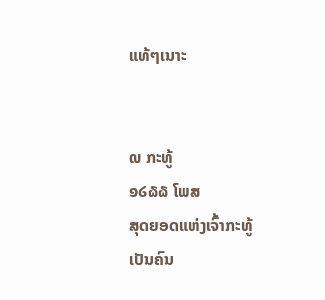ແທ້ໆເນາະ


໙ ກະທູ້
໑໒໖໖ ໂພສ
ສຸດຍອດແຫ່ງເຈົ້າກະທູ້
ເປັນຄົນ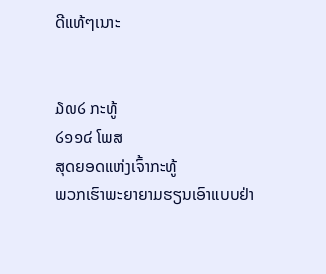ດີແທ້ໆເນາະ


໓໙໒ ກະທູ້
໒໑໑໔ ໂພສ
ສຸດຍອດແຫ່ງເຈົ້າກະທູ້
ພວກເຮົາພະຍາຍາມຮຽນເອົາແບບຢ່າ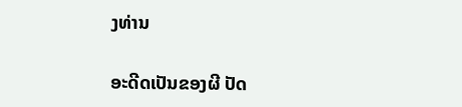ງທ່ານ

ອະດີດເປັນຂອງຜີ ປັດ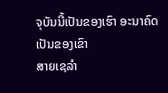ຈຸບັນນີ້ເປັນຂອງເຮົາ ອະນາຄົດເປັນຂອງເຂົາ
ສາຍເຊລຳ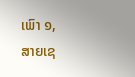ເພົາ ໑,
ສາຍເຊ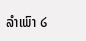ລຳເພົາ ໒